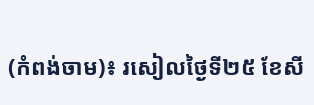(កំពង់ចាម)៖ រសៀលថ្ងៃទី២៥ ខែសី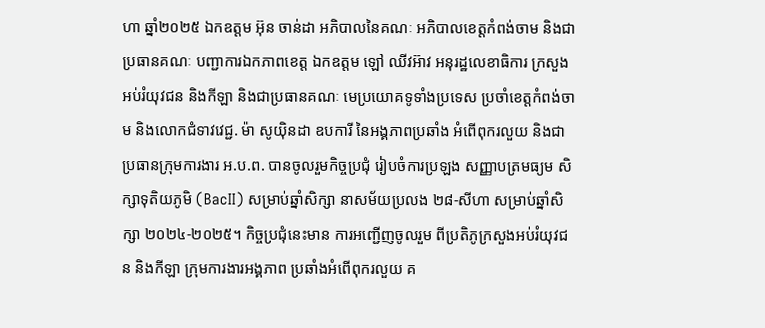ហា ឆ្នាំ២០២៥ ឯកឧត្តម អ៊ុន ចាន់ដា អភិបាលនៃគណៈ អភិបាលខេត្តកំពង់ចាម និងជាប្រធានគណៈ បញ្ជាការឯកភាពខេត្ត ឯកឧត្តម ឡៅ ឈីវអ៊ាវ អនុរដ្ឋលេខាធិការ ក្រសួងអប់រំយុវជន និងកីឡា និងជាប្រធានគណៈ មេប្រយោគទូទាំងប្រទេស ប្រចាំខេត្តកំពង់ចាម និងលោកជំទាវវេជ្ជ. ម៉ា សូយ៉ិនដា ឧបការី នៃអង្គភាពប្រឆាំង អំពើពុករលួយ និងជាប្រធានក្រុមការងារ អ.ប.ព. បានចូលរួមកិច្ចប្រជុំ រៀបចំការប្រឡង សញ្ញាបត្រមធ្យម សិក្សាទុតិយភូមិ (BacII) សម្រាប់ឆ្នាំសិក្សា នាសម័យប្រលង ២៨-សីហា សម្រាប់ឆ្នាំសិក្សា ២០២៤-២០២៥។ កិច្ចប្រជុំនេះមាន ការអញ្ជើញចូលរួម ពីប្រតិភូក្រសួងអប់រំយុវជន និងកីឡា ក្រុមការងារអង្គភាព ប្រឆាំងអំពើពុករលួយ គ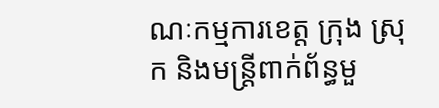ណៈកម្មការខេត្ត ក្រុង ស្រុក និងមន្ត្រីពាក់ព័ន្ធមួ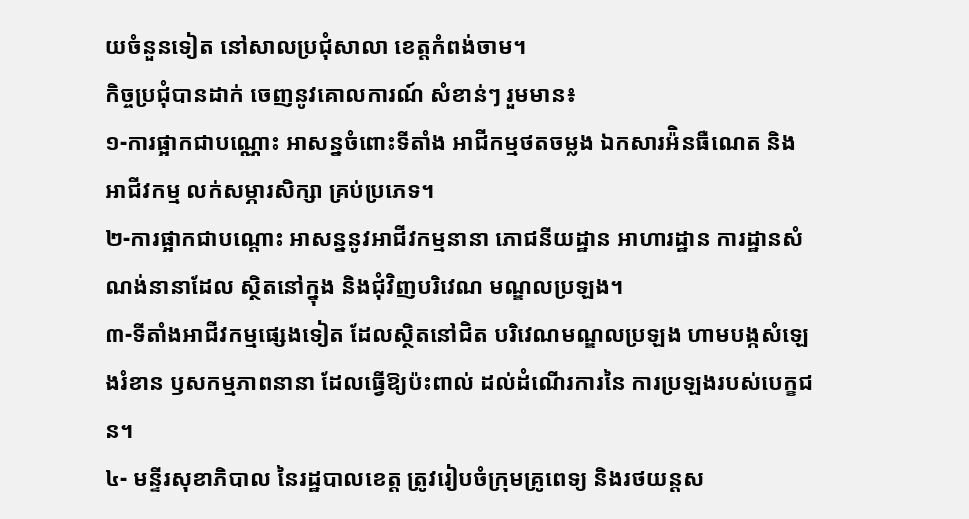យចំនួនទៀត នៅសាលប្រជុំសាលា ខេត្តកំពង់ចាម។
កិច្ចប្រជុំបានដាក់ ចេញនូវគោលការណ៍ សំខាន់ៗ រួមមាន៖
១-ការផ្អាកជាបណ្ណោះ អាសន្នចំពោះទីតាំង អាជីកម្មថតចម្លង ឯកសារអ៉ិនធឺណេត និងអាជីវកម្ម លក់សម្ភារសិក្សា គ្រប់ប្រភេទ។
២-ការផ្អាកជាបណ្តោះ អាសន្ននូវអាជីវកម្មនានា ភោជនីយដ្ឋាន អាហារដ្ឋាន ការដ្ឋានសំណង់នានាដែល ស្ថិតនៅក្នុង និងជុំវិញបរិវេណ មណ្ឌលប្រឡង។
៣-ទីតាំងអាជីវកម្មផ្សេងទៀត ដែលស្ថិតនៅជិត បរិវេណមណ្ឌលប្រឡង ហាមបង្កសំឡេងរំខាន ឫសកម្មភាពនានា ដែលធ្វើឱ្យប៉ះពាល់ ដល់ដំណើរការនៃ ការប្រឡងរបស់បេក្ខជន។
៤- មន្ទីរសុខាភិបាល នៃរដ្ឋបាលខេត្ត ត្រូវរៀបចំក្រុមគ្រូពេទ្យ និងរថយន្តស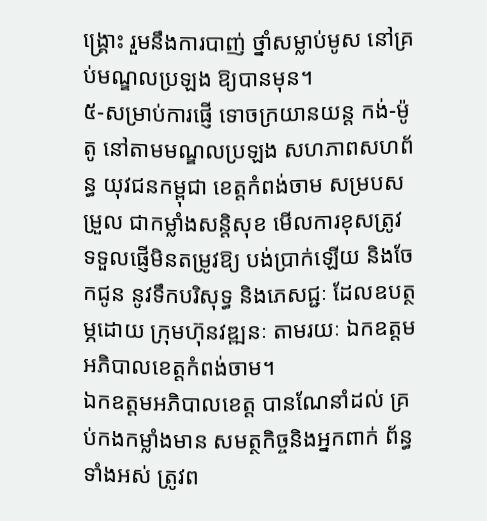ង្គ្រោះ រួមនឹងការបាញ់ ថ្នាំសម្លាប់មូស នៅគ្រប់មណ្ឌលប្រឡង ឱ្យបានមុន។
៥-សម្រាប់ការផ្ញើ ទោចក្រយានយន្ត កង់-ម៉ូតូ នៅតាមមណ្ឌលប្រឡង សហភាពសហព័ន្ធ យុវជនកម្ពុជា ខេត្តកំពង់ចាម សម្របសម្រួល ជាកម្លាំងសន្តិសុខ មើលការខុសត្រូវ ទទួលផ្ញើមិនតម្រូវឱ្យ បង់ប្រាក់ឡើយ និងចែកជូន នូវទឹកបរិសុទ្ធ និងភេសជ្ជៈ ដែលឧបត្ថម្ភដោយ ក្រុមហ៊ុនវឌ្ឍនៈ តាមរយៈ ឯកឧត្តម អភិបាលខេត្តកំពង់ចាម។
ឯកឧត្តមអភិបាលខេត្ត បានណែនាំដល់ គ្រប់កងកម្លាំងមាន សមត្ថកិច្ចនិងអ្នកពាក់ ព័ន្ធទាំងអស់ ត្រូវព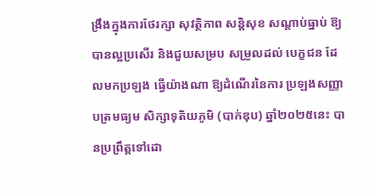ង្រឹងក្នុងការថែរក្សា សុវត្ថិភាព សន្តិសុខ សណ្តាប់ធ្នាប់ ឱ្យបានល្អប្រសើរ និងជួយសម្រប សម្រួលដល់ បេក្ខជន ដែលមកប្រឡង ធ្វើយ៉ាងណា ឱ្យដំណើរនៃការ ប្រឡងសញ្ញាបត្រមធ្យម សិក្សាទុតិយភូមិ (បាក់ឌុប) ឆ្នាំ២០២៥នេះ បានប្រព្រឹត្តទៅដោ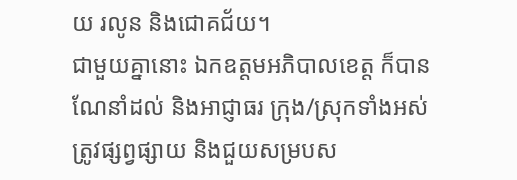យ រលូន និងជោគជ័យ។
ជាមួយគ្នានោះ ឯកឧត្តមអភិបាលខេត្ត ក៏បានណែនាំដល់ និងអាជ្ញាធរ ក្រុង/ស្រុកទាំងអស់ ត្រូវផ្សព្វផ្សាយ និងជួយសម្របស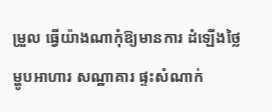ម្រួល ធ្វើយ៉ាងណាកុំឱ្យមានការ ដំឡើងថ្លៃ ម្ហូបអាហារ សណ្ឋាគារ ផ្ទះសំណាក់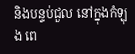និងបន្ទប់ជួល នៅក្នុងកំឡុង ពេ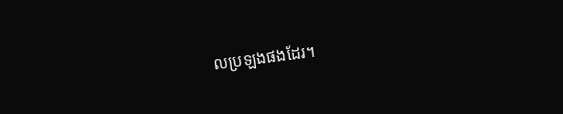លប្រឡងផងដែរ។